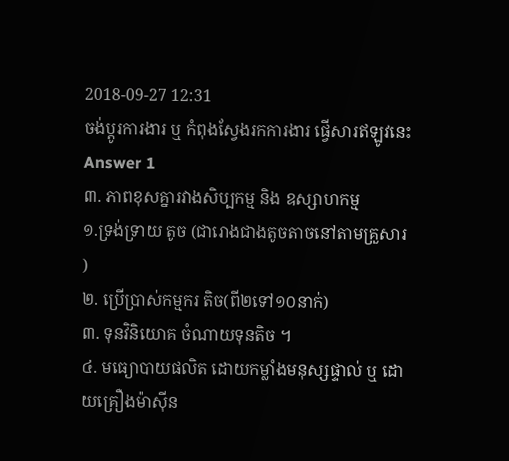2018-09-27 12:31
ចង់ប្តូរការងារ ឬ កំពុងស្វែងរកការងារ ផ្វើសារឥឡូវនេះ
Answer 1
៣. ភាពខុសគ្នារវាងសិប្បកម្ម និង ឧស្សាហកម្ម
១.ទ្រង់ទ្រាយ តូច (ជារោងជាងតូចតាចនៅតាមគ្រួសារ )
២. ប្រើប្រាស់កម្មករ តិច(ពី២ទៅ១០នាក់)
៣. ទុនវិនិយោគ ចំណាយទុនតិច ។
៤. មធ្យោបាយផលិត ដោយកម្លាំងមនុស្សផ្ទាល់ ឬ ដោយគ្រឿងម៉ាស៊ីន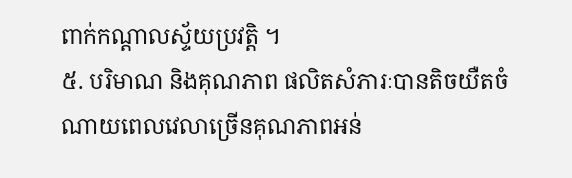ពាក់កណ្ដាលស័្ទយប្រវត្តិ ។
៥. បរិមាណ និងគុណភាព ផលិតសំភារៈបានតិចយឺតចំណាយពេលវេលាច្រើនគុណភាពអន់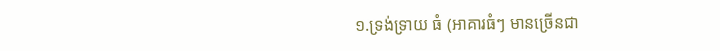១.ទ្រង់ទ្រាយ ធំ (អាគារធំៗ មានច្រើនជា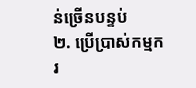ន់ច្រើនបន្ទប់
២. ប្រើប្រាស់កម្មករ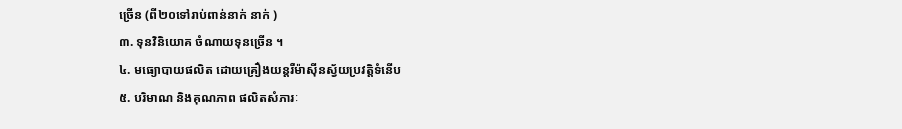ច្រើន (ពី២០ទៅរាប់ពាន់នាក់ នាក់ )
៣. ទុនវិនិយោគ ចំណាយទុនច្រើន ។
៤. មធ្យោបាយផលិត ដោយគ្រឿងយន្ដរឺម៉ាស៊ីនស័្វយប្រវត្តិទំនើប
៥. បរិមាណ និងគុណភាព ផលិតសំភារៈ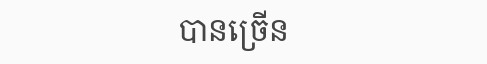បានច្រើន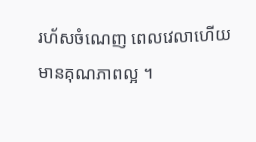រហ័សចំណេញ ពេលវេលាហើយមានគុណភាពល្អ ។